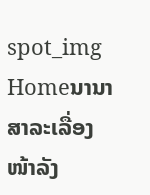spot_img
Homeນານາສາລະເລື່ອງໜ້າລັງ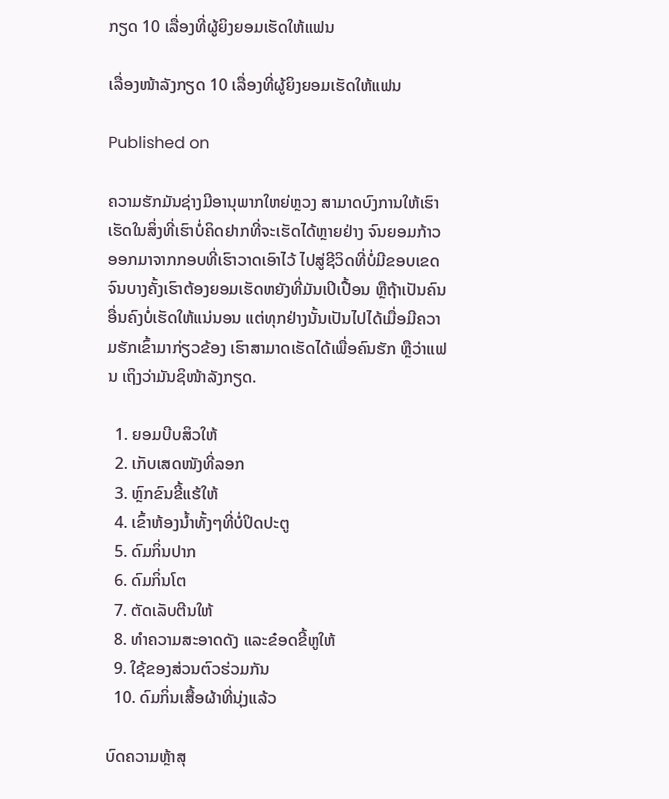ກຽດ 10 ເລື່ອງທີ່ຜູ້ຍິງຍອມເຮັດໃຫ້ແຟນ

ເລື່ອງໜ້າລັງກຽດ 10 ເລື່ອງທີ່ຜູ້ຍິງຍອມເຮັດໃຫ້ແຟນ

Published on

ຄວາມຮັກມັນຊ່າງມີອານຸພາກໃຫຍ່ຫຼວງ ສາມາດບົງການໃຫ້ເຮົາເຮັດໃນສິ່ງທີ່ເຮົາບໍ່ຄິດຢາກທີ່ຈະເຮັດໄດ້ຫຼາຍຢ່າງ ຈົນຍອມກ້າວອອກມາຈາກກອບທີ່ເຮົາວາດເອົາໄວ້ ໄປສູ່ຊີວິດທີ່ບໍ່ມີຂອບເຂດ ຈົນບາງຄັ້ງເຮົາຕ້ອງຍອມເຮັດຫຍັງທີ່ມັນເປິເປື້ອນ ຫຼືຖ້າເປັນຄົນອື່ນຄົງບໍ່ເຮັດໃຫ້ແນ່ນອນ ແຕ່ທຸກຢ່າງນັ້ນເປັນໄປໄດ້ເມື່ອມີຄວາມຮັກເຂົ້າມາກ່ຽວຂ້ອງ ເຮົາສາມາດເຮັດໄດ້ເພື່ອຄົນຮັກ ຫຼືວ່າແຟນ ເຖິງວ່າມັນຊິໜ້າລັງກຽດ.

  1. ຍອມບີບສິວໃຫ້
  2. ເກັບເສດໜັງທີ່ລອກ
  3. ຫຼົກຂົນຂີ້ແຮ້ໃຫ້
  4. ເຂົ້າຫ້ອງນໍ້າທັ້ງໆທີ່ບໍ່ປິດປະຕູ
  5. ດົມກິ່ນປາກ
  6. ດົມກິ່ນໂຕ
  7. ຕັດເລັບຕີນໃຫ້
  8. ທໍາຄວາມສະອາດດັງ ແລະຂ໋ອດຂີ້ຫູໃຫ້
  9. ໃຊ້ຂອງສ່ວນຕົວຮ່ວມກັນ
  10. ດົມກິ່ນເສື້ອຜ້າທີ່ນຸ່ງແລ້ວ

ບົດຄວາມຫຼ້າສຸ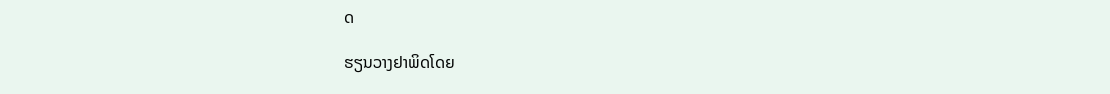ດ

ຮຽນວາງຢາພິດໂດຍ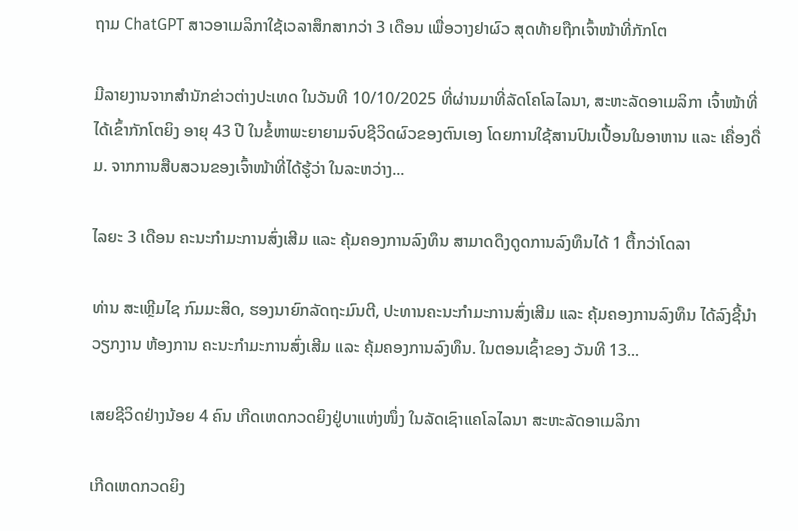ຖາມ ChatGPT ສາວອາເມລິກາໃຊ້ເວລາສຶກສາກວ່າ 3 ເດືອນ ເພື່ອວາງຢາຜົວ ສຸດທ້າຍຖືກເຈົ້າໜ້າທີ່ກັກໂຕ

ມີລາຍງານຈາກສຳນັກຂ່າວຕ່າງປະເທດ ໃນວັນທີ 10/10/2025 ທີ່ຜ່ານມາທີ່ລັດໂຄໂລໄລນາ, ສະຫະລັດອາເມລິກາ ເຈົ້າໜ້າທີ່ໄດ້ເຂົ້າກັກໂຕຍິງ ອາຍຸ 43 ປີ ໃນຂໍ້ຫາພະຍາຍາມຈົບຊີວິດຜົວຂອງຕົນເອງ ໂດຍການໃຊ້ສານປົນເປື້ອນໃນອາຫານ ແລະ ເຄື່ອງດື່ມ. ຈາກການສືບສວນຂອງເຈົ້າໜ້າທີ່ໄດ້ຮູ້ວ່າ ໃນລະຫວ່າງ...

ໄລຍະ 3 ເດືອນ ຄະນະກຳມະການສົ່ງເສີມ ແລະ ຄຸ້ມຄອງການລົງທຶນ ສາມາດດຶງດູດການລົງທຶນໄດ້ 1 ຕື້ກວ່າໂດລາ

ທ່ານ ສະເຫຼີມໄຊ ກົມມະສິດ, ຮອງນາຍົກລັດຖະມົນຕີ, ປະທານຄະນະກຳມະການສົ່ງເສີມ ແລະ ຄຸ້ມຄອງການລົງທຶນ ໄດ້ລົງຊີ້ນຳວຽກງານ ຫ້ອງການ ຄະນະກຳມະການສົ່ງເສີມ ແລະ ຄຸ້ມຄອງການລົງທຶນ. ໃນຕອນເຊົ້າຂອງ ວັນທີ 13...

ເສຍຊີວິດຢ່າງນ້ອຍ 4 ຄົນ ເກີດເຫດກວດຍິງຢູ່ບາແຫ່ງໜຶ່ງ ໃນລັດເຊົາແຄໂລໄລນາ ສະຫະລັດອາເມລິກາ

ເກີດເຫດກວດຍິງ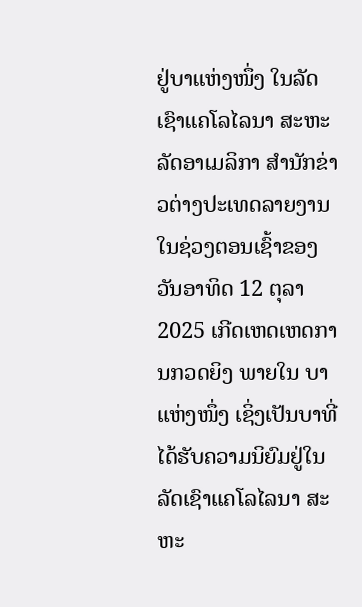ຢູ່ບາແຫ່ງໜຶ່ງ ໃນລັດເຊົາແຄໂລໄລນາ ສະຫະລັດອາເມລິກາ ສຳນັກຂ່າວຕ່າງປະເທດລາຍງານໃນຊ່ວງຕອນເຊົ້າຂອງວັນອາທິດ 12 ຕຸລາ 2025 ເກີດເຫດເຫດການກວດຍິງ ພາຍໃນ ບາແຫ່ງໜຶ່ງ ເຊິ່ງເປັນບາທີ່ໄດ້ຮັບຄວາມນິຍົມຢູ່ໃນລັດເຊົາແຄໂລໄລນາ ສະຫະ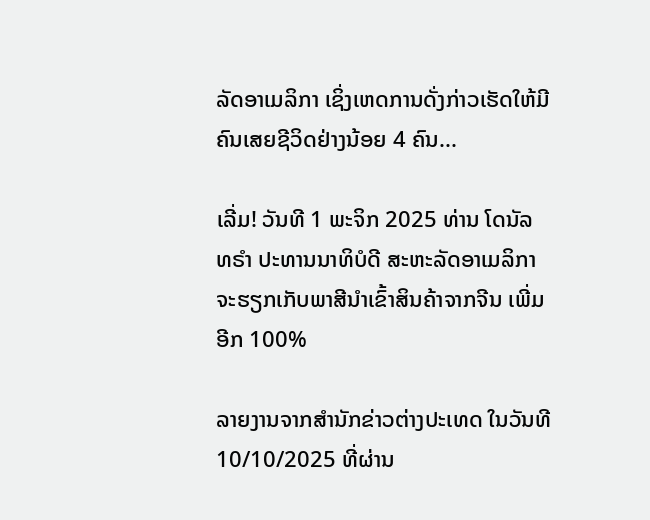ລັດອາເມລິກາ ເຊິ່ງເຫດການດັ່ງກ່າວເຮັດໃຫ້ມີຄົນເສຍຊີວິດຢ່າງນ້ອຍ 4 ຄົນ...

ເລີ່ມ! ວັນທີ 1 ພະຈິກ 2025 ທ່ານ ໂດນັລ ທຣຳ ປະທານນາທິບໍດີ ສະຫະລັດອາເມລິກາ ຈະຮຽກເກັບພາສີນຳເຂົ້າສິນຄ້າຈາກຈີນ ເພີ່ມອີກ 100%

ລາຍງານຈາກສຳນັກຂ່າວຕ່າງປະເທດ ໃນວັນທີ 10/10/2025 ທີ່ຜ່ານ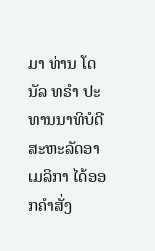ມາ ທ່ານ ໂດນັລ ທຣຳ ປະທານນາທິບໍດີ ສະຫະລັດອາເມລິກາ ໄດ້ອອກຄໍາສັ່ງ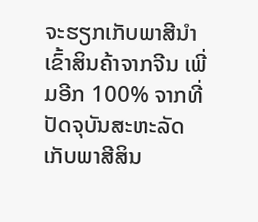ຈະຮຽກເກັບພາສີນຳເຂົ້າສິນຄ້າຈາກຈີນ ເພີ່ມອີກ 100% ຈາກທີ່ປັດຈຸບັນສະຫະລັດເກັບພາສີສິນ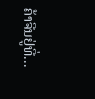ຄ້າຈີນຢູ່ທີ່...